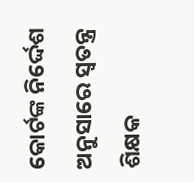କୋର୍ଟଙ୍କ ନିର୍ଦ୍ଦେଶ ଅନୁସାରେ ସ୍ବତନ୍ତ୍ର ଶିକ୍ଷକ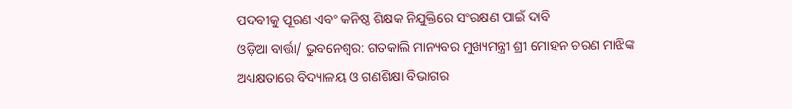ପଦବୀକୁ ପୂରଣ ଏବଂ କନିଷ୍ଠ ଶିକ୍ଷକ ନିଯୁକ୍ତିରେ ସଂରକ୍ଷଣ ପାଇଁ ଦାବି
ଓଡ଼ିଆ ବାର୍ତ୍ତା/ ଭୁବନେଶ୍ୱର: ଗତକାଲି ମାନ୍ୟବର ମୁଖ୍ୟମନ୍ତ୍ରୀ ଶ୍ରୀ ମୋହନ ଚରଣ ମାଝିଙ୍କ ଅଧ୍ୟକ୍ଷତାରେ ବିଦ୍ୟାଳୟ ଓ ଗଣଶିକ୍ଷା ବିଭାଗର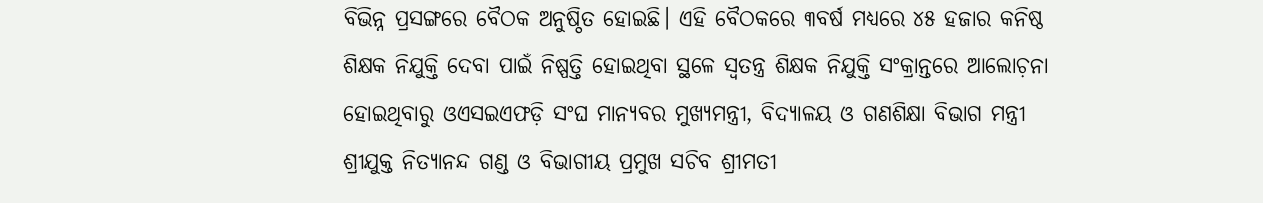ବିଭିନ୍ନ ପ୍ରସଙ୍ଗରେ ବୈଠକ ଅନୁଷ୍ଠିତ ହୋଇଛି। ଏହି ବୈଠକରେ ୩ବର୍ଷ ମଧ୍ୟରେ ୪୫ ହଜାର କନିଷ୍ଠ ଶିକ୍ଷକ ନିଯୁକ୍ତି ଦେବା ପାଇଁ ନିଷ୍ପତ୍ତି ହୋଇଥିବା ସ୍ଥଳେ ସ୍ବତନ୍ତ୍ର ଶିକ୍ଷକ ନିଯୁକ୍ତି ସଂକ୍ରାନ୍ତରେ ଆଲୋଚ଼ନା ହୋଇଥିବାରୁ ଓଏସଇଏଫଡ଼ି ସଂଘ ମାନ୍ୟବର ମୁଖ୍ୟମନ୍ତ୍ରୀ, ବିଦ୍ୟାଳୟ ଓ ଗଣଶିକ୍ଷା ବିଭାଗ ମନ୍ତ୍ରୀ ଶ୍ରୀଯୁକ୍ତ ନିତ୍ୟାନନ୍ଦ ଗଣ୍ଡ ଓ ବିଭାଗୀୟ ପ୍ରମୁଖ ସଚିବ ଶ୍ରୀମତୀ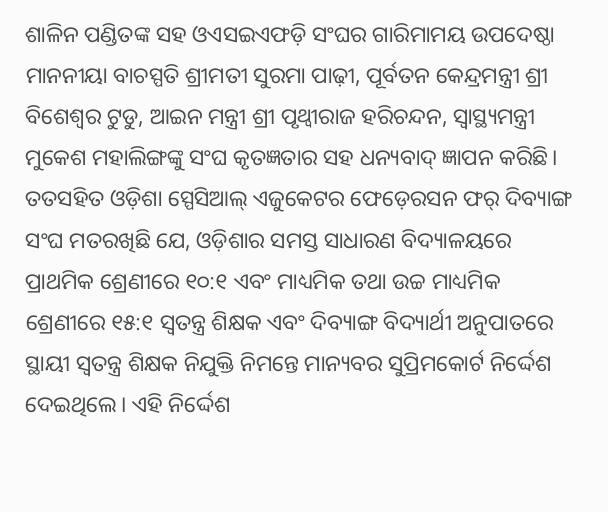ଶାଳିନ ପଣ୍ଡିତଙ୍କ ସହ ଓଏସଇଏଫଡ଼ି ସଂଘର ଗାରିମାମୟ ଉପଦେଷ୍ଠା ମାନନୀୟା ବାଚସ୍ପତି ଶ୍ରୀମତୀ ସୁରମା ପାଢ଼ୀ, ପୂର୍ବତନ କେନ୍ଦ୍ରମନ୍ତ୍ରୀ ଶ୍ରୀ ବିଶେଶ୍ୱର ଟୁଡୁ, ଆଇନ ମନ୍ତ୍ରୀ ଶ୍ରୀ ପୃଥ୍ୱୀରାଜ ହରିଚନ୍ଦନ, ସ୍ୱାସ୍ଥ୍ୟମନ୍ତ୍ରୀ ମୁକେଶ ମହାଲିଙ୍ଗଙ୍କୁ ସଂଘ କୃତଜ୍ଞତାର ସହ ଧନ୍ୟବାଦ୍ ଜ୍ଞାପନ କରିଛି। ତତସହିତ ଓଡ଼ିଶା ସ୍ପେସିଆଲ୍ ଏଜୁକେଟର ଫେଡ଼େରସନ ଫର୍ ଦିବ୍ୟାଙ୍ଗ ସଂଘ ମତରଖିଛି ଯେ, ଓଡ଼ିଶାର ସମସ୍ତ ସାଧାରଣ ବିଦ୍ୟାଳୟରେ ପ୍ରାଥମିକ ଶ୍ରେଣୀରେ ୧୦:୧ ଏବଂ ମାଧ୍ୟମିକ ତଥା ଉଚ୍ଚ ମାଧ୍ୟମିକ ଶ୍ରେଣୀରେ ୧୫:୧ ସ୍ୱତନ୍ତ୍ର ଶିକ୍ଷକ ଏବଂ ଦିବ୍ୟାଙ୍ଗ ବିଦ୍ୟାର୍ଥୀ ଅନୁପାତରେ ସ୍ଥାୟୀ ସ୍ବତନ୍ତ୍ର ଶିକ୍ଷକ ନିଯୁକ୍ତି ନିମନ୍ତେ ମାନ୍ୟବର ସୁପ୍ରିମକୋର୍ଟ ନିର୍ଦ୍ଦେଶ ଦେଇଥିଲେ। ଏହି ନିର୍ଦ୍ଦେଶ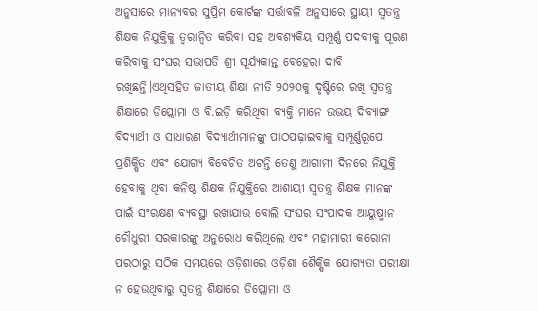ଅନୁସାରେ ମାନ୍ୟବର ସୁପ୍ରିମ କୋର୍ଟଙ୍କ ସର୍ତ୍ତାବଳି ଅନୁସାରେ ସ୍ଥାୟୀ ସ୍ବତନ୍ତ୍ର ଶିକ୍ଷକ ନିଯୁକ୍ତିକୁ ତ୍ବରାନ୍ବିତ କରିବା ସହ ଅବଶ୍ୟକିୟ ସମ୍ପୂର୍ଣ୍ଣ ପଦବୀକୁ ପୂରଣ କରିବାକୁ ସଂଘର ସଭାପତି ଶ୍ରୀ ସୂର୍ଯ୍ୟକାନ୍ତ ବେହେରା ଦାବି ରଖିଛନ୍ତି।ଏଥିସହିତ ଜାତୀୟ ଶିକ୍ଷା ନୀତି ୨୦୨୦କୁ ଦୃଷ୍ଟିରେ ରଖି ସ୍ବତନ୍ତ୍ର ଶିକ୍ଷାରେ ଡିପ୍ଲୋମା ଓ ବି.ଇଡ଼ି କରିଥିବା ବ୍ୟକ୍ତି ମାନେ ଉଭୟ ଦିବ୍ୟାଙ୍ଗ ବିଦ୍ୟାର୍ଥୀ ଓ ସାଧାରଣ ବିଦ୍ୟାର୍ଥୀମାନଙ୍କୁ ପାଠପଢ଼ାଇବାକୁ ସମ୍ପୂର୍ଣ୍ଣରୂପେ ପ୍ରଶିକ୍ଷିତ ଏବଂ ଯୋଗ୍ୟ ବିବେଚିତ ଅଟନ୍ତି ତେଣୁ ଆଗାମୀ ଦିନରେ ନିଯୁକ୍ତି ହେବାକୁ ଥିବା କନିଷ୍ଠ ଶିକ୍ଷକ ନିଯୁକ୍ତିରେ ଆଶାୟୀ ସ୍ବତନ୍ତ୍ର ଶିକ୍ଷକ ମାନଙ୍କ ପାଇଁ ସଂରକ୍ଷଣ ବ୍ୟବସ୍ଥା ରଖାଯାଉ ବୋଲି ସଂଘର ସଂପାଦକ ଆୟୁଷ୍ମାନ ଚୌଧୁରୀ ସରକାରଙ୍କୁ ଅନୁରୋଧ କରିଥିଲେ ଏବଂ ମହାମାରୀ କରୋନା ପରଠାରୁ ସଠିକ ସମୟରେ ଓଡ଼ିଶାରେ ଓଡ଼ିଶା ଶୈକ୍ଷିକ ଯୋଗ୍ୟତା ପରୀକ୍ଷା ନ ହେଉଥିବାରୁ ସ୍ବତନ୍ତ୍ର ଶିକ୍ଷାରେ ଡିପ୍ଲୋମା ଓ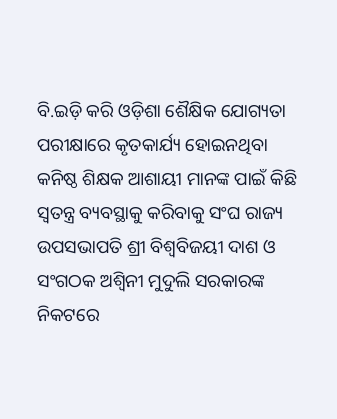ବି.ଇଡ଼ି କରି ଓଡ଼ିଶା ଶୈକ୍ଷିକ ଯୋଗ୍ୟତା ପରୀକ୍ଷାରେ କୃତକାର୍ଯ୍ୟ ହୋଇନଥିବା କନିଷ୍ଠ ଶିକ୍ଷକ ଆଶାୟୀ ମାନଙ୍କ ପାଇଁ କିଛି ସ୍ୱତନ୍ତ୍ର ବ୍ୟବସ୍ଥାକୁ କରିବାକୁ ସଂଘ ରାଜ୍ୟ ଉପସଭାପତି ଶ୍ରୀ ବିଶ୍ଵବିଜୟୀ ଦାଶ ଓ ସଂଗଠକ ଅଶ୍ୱିନୀ ମୁଦୁଲି ସରକାରଙ୍କ ନିକଟରେ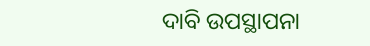ଦାବି ଉପସ୍ଥାପନା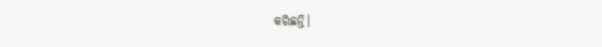କରିଛନ୍ତି।